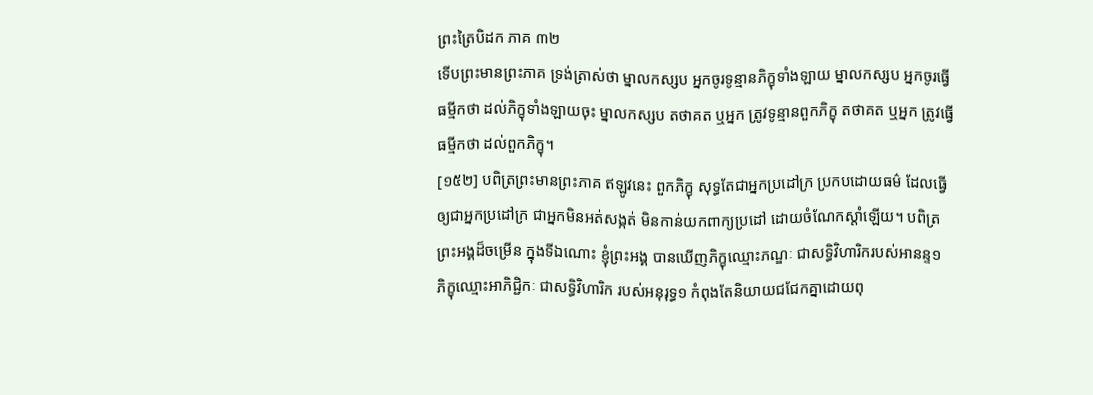ព្រះត្រៃបិដក ភាគ ៣២
ទើបព្រះមានព្រះភាគ ទ្រង់ត្រាស់ថា ម្នាលកស្សប អ្នកចូរទូន្មានភិក្ខុទាំងឡាយ ម្នាលកស្សប អ្នកចូរធ្វើធម្មីកថា ដល់ភិក្ខុទាំងឡាយចុះ ម្នាលកស្សប តថាគត ឬអ្នក ត្រូវទូន្មានពួកភិក្ខុ តថាគត ឬអ្នក ត្រូវធ្វើធម្មីកថា ដល់ពួកភិក្ខុ។
[១៥២] បពិត្រព្រះមានព្រះភាគ ឥឡូវនេះ ពួកភិក្ខុ សុទ្ធតែជាអ្នកប្រដៅក្រ ប្រកបដោយធម៌ ដែលធ្វើឲ្យជាអ្នកប្រដៅក្រ ជាអ្នកមិនអត់សង្កត់ មិនកាន់យកពាក្យប្រដៅ ដោយចំណែកស្តាំឡើយ។ បពិត្រព្រះអង្គដ៏ចម្រើន ក្នុងទីឯណោះ ខ្ញុំព្រះអង្គ បានឃើញភិក្ខុឈ្មោះភណ្ឌៈ ជាសទ្ធិវិហារិករបស់អានន្ទ១ ភិក្ខុឈ្មោះអាភិជ្ជិកៈ ជាសទ្ធិវិហារិក របស់អនុរុទ្ធ១ កំពុងតែនិយាយជជែកគ្នាដោយពុ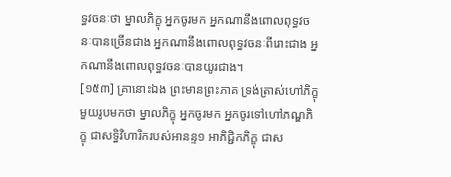ទ្ធវចនៈថា ម្នាលភិក្ខុ អ្នកចូរមក អ្នកណានឹងពោលពុទ្ធវចនៈបានច្រើនជាង អ្នកណានឹងពោលពុទ្ធវចនៈពីរោះជាង អ្នកណានឹងពោលពុទ្ធវចនៈបានយូរជាង។
[១៥៣] គ្រានោះឯង ព្រះមានព្រះភាគ ទ្រង់ត្រាស់ហៅភិក្ខុមួយរូបមកថា ម្នាលភិក្ខុ អ្នកចូរមក អ្នកចូរទៅហៅភណ្ឌភិក្ខុ ជាសទ្ធិវិហារិករបស់អានន្ទ១ អាភិជ្ជិកភិក្ខុ ជាស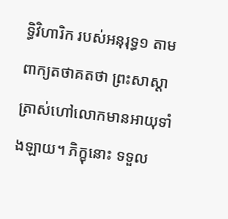ទ្ធិវិហារិក របស់អនុរុទ្ធ១ តាមពាក្យតថាគតថា ព្រះសាស្តាត្រាស់ហៅលោកមានអាយុទាំងឡាយ។ ភិក្ខុនោះ ទទួល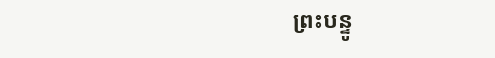ព្រះបន្ទូ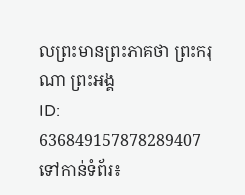លព្រះមានព្រះភាគថា ព្រះករុណា ព្រះអង្គ
ID: 636849157878289407
ទៅកាន់ទំព័រ៖